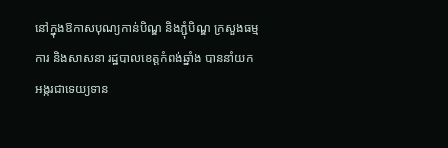នៅក្នុងឱកាសបុណ្យកាន់បិណ្ឌ និងភ្ជុំបិណ្ឌ ក្រសួងធម្មការ និងសាសនា រដ្ឋបាលខេត្តកំពង់ឆ្នាំង បាននាំយកអង្ករជាទេយ្យទាន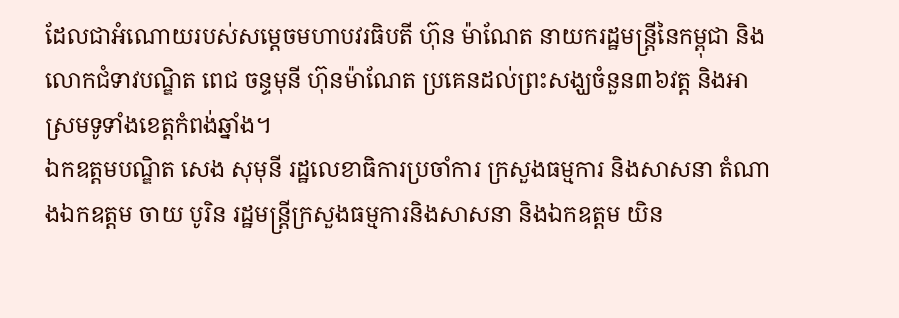ដែលជាអំណោយរបស់សម្ដេចមហាបវរធិបតី ហ៊ុន ម៉ាណែត នាយករដ្ឋមន្ត្រីនៃកម្ពុជា និងលោកជំទាវបណ្ឌិត ពេជ ចន្ទមុនី ហ៊ុនម៉ាណែត ប្រគេនដល់ព្រះសង្ឃចំនួន៣៦វត្ត និងអាស្រមទូទាំងខេត្តកំពង់ឆ្នាំង។
ឯកឧត្តមបណ្ឌិត សេង សុមុនី រដ្ឋលេខាធិការប្រចាំការ ក្រសួងធម្មការ និងសាសនា តំណាងឯកឧត្តម ចាយ បូរិន រដ្ឋមន្ត្រីក្រសួងធម្មការនិងសាសនា និងឯកឧត្តម យិន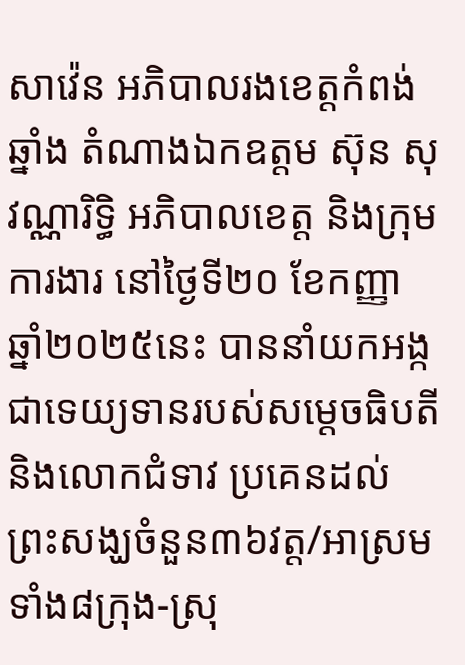សាវ៉េន អភិបាលរងខេត្តកំពង់ឆ្នាំង តំណាងឯកឧត្តម ស៊ុន សុវណ្ណារិទ្ធិ អភិបាលខេត្ត និងក្រុមការងារ នៅថ្ងៃទី២០ ខែកញ្ញា ឆ្នាំ២០២៥នេះ បាននាំយកអង្កជាទេយ្យទានរបស់សម្ដេចធិបតី និងលោកជំទាវ ប្រគេនដល់ព្រះសង្ឃចំនួន៣៦វត្ត/អាស្រម ទាំង៨ក្រុង-ស្រុ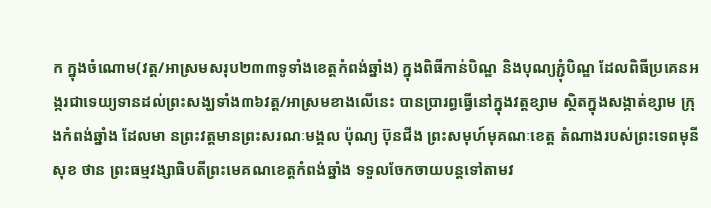ក ក្នុងចំណោម(វត្ត/អាស្រមសរុប២៣៣ទូទាំងខេត្តកំពង់ឆ្នាំង) ក្នុងពិធីកាន់បិណ្ឌ និងបុណ្យភ្ជុំបិណ្ឌ ដែលពិធីប្រគេនអង្ករជាទេយ្យទានដល់ព្រះសង្ឃទាំង៣៦វត្ត/អាស្រមខាងលើនេះ បានប្រារព្ធធ្វើនៅក្នុងវត្តខ្សាម ស្ថិតក្នុងសង្កាត់ខ្សាម ក្រុងកំពង់ឆ្នាំង ដែលមា នព្រះវត្តមានព្រះសរណៈមង្គល ប៉ុណ្យ ប៊ុនជីង ព្រះសមុហ៍មុគណៈខេត្ត តំណាងរបស់ព្រះទេពមុនី សុខ ថាន ព្រះធម្មវង្សាធិបតីព្រះមេគណខេត្តកំពង់ឆ្នាំង ទទួលចែកចាយបន្តទៅតាមវ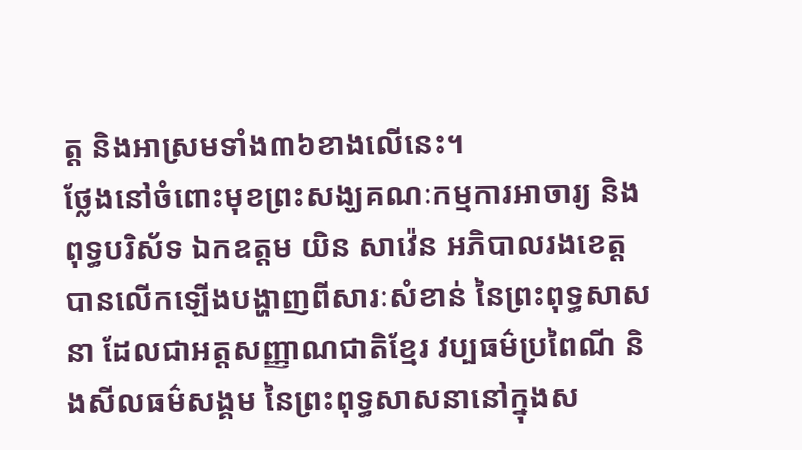ត្ត និងអាស្រមទាំង៣៦ខាងលើនេះ។
ថ្លែងនៅចំពោះមុខព្រះសង្ឃគណៈកម្មការអាចារ្យ និងពុទ្ធបរិស័ទ ឯកឧត្តម យិន សាវ៉េន អភិបាលរងខេត្ត បានលើកឡើងបង្ហាញពីសារៈសំខាន់ នៃព្រះពុទ្ធសាសនា ដែលជាអត្តសញ្ញាណជាតិខ្មែរ វប្បធម៌ប្រពៃណី និងសីលធម៌សង្គម នៃព្រះពុទ្ធសាសនានៅក្នុងស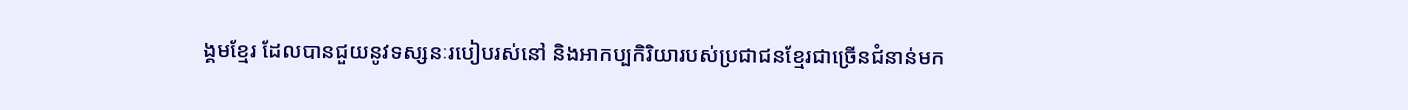ង្គមខ្មែរ ដែលបានជួយនូវទស្សនៈរបៀបរស់នៅ និងអាកប្បកិរិយារបស់ប្រជាជនខ្មែរជាច្រើនជំនាន់មក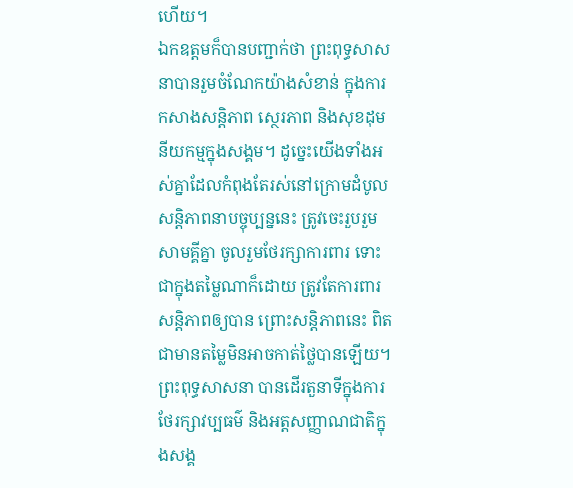ហើយ។
ឯកឧត្តមក៏បានបញ្ជាក់ថា ព្រះពុទ្ធសាសនាបានរួមចំណែកយ៉ាងសំខាន់ ក្នុងការកសាងសន្តិភាព ស្ថេរភាព និងសុខដុមនីយកម្មក្នុងសង្គម។ ដូច្នេះយើងទាំងអស់គ្នាដែលកំពុងតែរស់នៅក្រោមដំបូលសន្តិភាពនាបច្ចុប្បន្ននេះ ត្រូវចេះរួបរួម សាមគ្គីគ្នា ចូលរួមថែរក្សាការពារ ទោះជាក្នុងតម្លៃណាក៏ដោយ ត្រូវតែការពារសន្តិភាពឲ្យបាន ព្រោះសន្តិភាពនេះ ពិតជាមានតម្លៃមិនអាចកាត់ថ្លៃបានឡើយ។ ព្រះពុទ្ធសាសនា បានដើរតួនាទីក្នុងការថែរក្សាវប្បធម៌ និងអត្តសញ្ញាណជាតិក្នុងសង្គ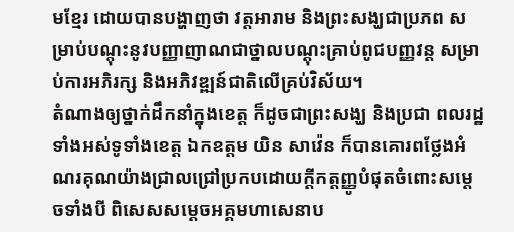មខ្មែរ ដោយបានបង្ហាញថា វត្តអារាម និងព្រះសង្ឃជាប្រភព សម្រាប់បណ្ដុះនូវបញ្ញាញាណជាថ្នាលបណ្ដុះគ្រាប់ពូជបញ្ញវន្ត សម្រាប់ការអភិរក្ស និងអភិវឌ្ឍន៍ជាតិលើគ្រប់វិស័យ។
តំណាងឲ្យថ្នាក់ដឹកនាំក្នុងខេត្ត ក៏ដូចជាព្រះសង្ឃ និងប្រជា ពលរដ្ឋទាំងអស់ទូទាំងខេត្ត ឯកឧត្តម យិន សាវ៉េន ក៏បានគោរពថ្លែងអំណរគុណយ៉ាងជ្រាលជ្រៅប្រកបដោយក្តីកត្តញ្ញូបំផុតចំពោះសម្ដេចទាំងបី ពិសេសសម្ដេចអគ្គមហាសេនាប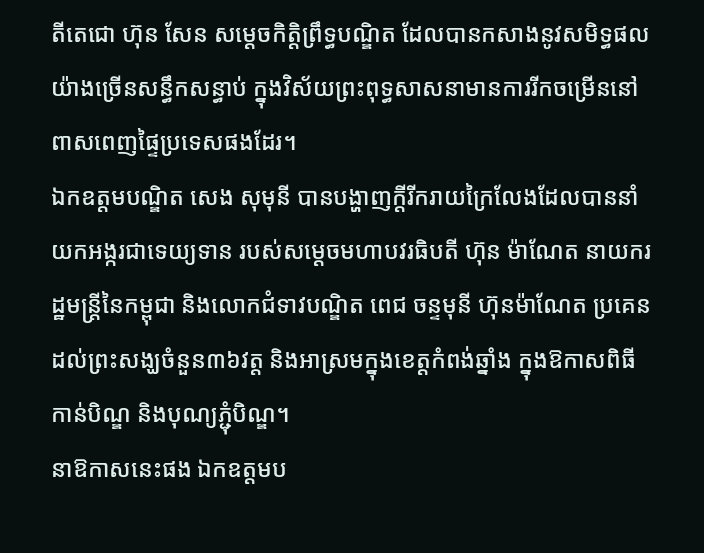តីតេជោ ហ៊ុន សែន សម្ដេចកិត្តិព្រឹទ្ធបណ្ឌិត ដែលបានកសាងនូវសមិទ្ធផលយ៉ាងច្រើនសន្ធឹកសន្ធាប់ ក្នុងវិស័យព្រះពុទ្ធសាសនាមានការរីកចម្រើននៅពាសពេញផ្ទៃប្រទេសផងដែរ។
ឯកឧត្តមបណ្ឌិត សេង សុមុនី បានបង្ហាញក្ដីរីករាយក្រៃលែងដែលបាននាំយកអង្ករជាទេយ្យទាន របស់សម្ដេចមហាបវរធិបតី ហ៊ុន ម៉ាណែត នាយករដ្ឋមន្ត្រីនៃកម្ពុជា និងលោកជំទាវបណ្ឌិត ពេជ ចន្ទមុនី ហ៊ុនម៉ាណែត ប្រគេនដល់ព្រះសង្ឃចំនួន៣៦វត្ត និងអាស្រមក្នុងខេត្តកំពង់ឆ្នាំង ក្នុងឱកាសពិធីកាន់បិណ្ឌ និងបុណ្យភ្ជុំបិណ្ឌ។
នាឱកាសនេះផង ឯកឧត្តមប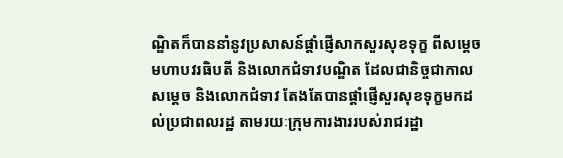ណ្ឌិតក៏បាននាំនូវប្រសាសន៍ផ្តាំផ្ញើសាកសួរសុខទុក្ខ ពីសម្ដេចមហាបវរធិបតី និងលោកជំទាវបណ្ឌិត ដែលជានិច្ចជាកាលសម្ដេច និងលោកជំទាវ តែងតែបានផ្ដាំផ្ញើសួរសុខទុក្ខមកដល់ប្រជាពលរដ្ឋ តាមរយៈក្រុមការងាររបស់រាជរដ្ឋា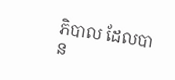ភិបាល ដែលបាន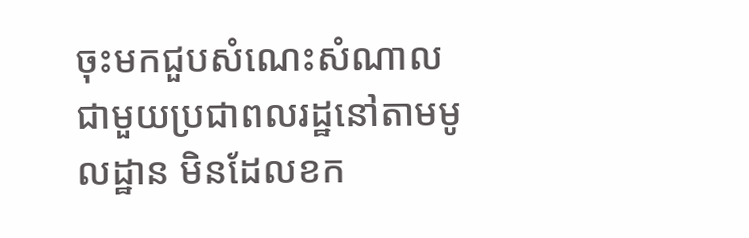ចុះមកជួបសំណេះសំណាលជាមួយប្រជាពលរដ្ឋនៅតាមមូលដ្ឋាន មិនដែលខក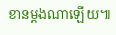ខានម្ដងណាឡើយ៕